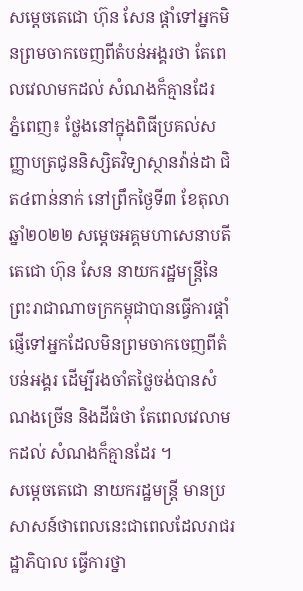សម្តេចតេជោ ហ៊ុន សែន ផ្តាំទៅអ្នកមិនព្រមចាកចេញពីតំបន់អង្គរថា តែពេលវេលាមកដល់ សំណងក៏គ្មានដែរ
ភ្នំពេញ៖ ថ្លែងនៅក្នុងពិធីប្រគល់សញ្ញាបត្រជូននិស្សិតវិទ្យាស្ថានវ៉ាន់ដា ជិត៤ពាន់នាក់ នៅព្រឹកថ្ងៃទី៣ ខែតុលា ឆ្នាំ២០២២ សម្ដេចអគ្គមហាសេនាបតីតេជោ ហ៊ុន សែន នាយករដ្ឋមន្ត្រីនៃព្រះរាជាណាចក្រកម្ពុជាបានធ្វើការផ្តាំផ្ញើទៅអ្នកដែលមិនព្រមចាកចេញពីតំបន់អង្គរ ដើម្បីរងចាំតថ្លៃចង់បានសំណងច្រើន និងដីធំថា តែពេលវេលាមកដល់ សំណងក៏គ្មានដែរ ។
សម្តេចតេជោ នាយករដ្ឋមន្ត្រី មានប្រសាសន៍ថាពេលនេះជាពេលដែលរាជរដ្ឋាភិបាល ធ្វើការថ្នា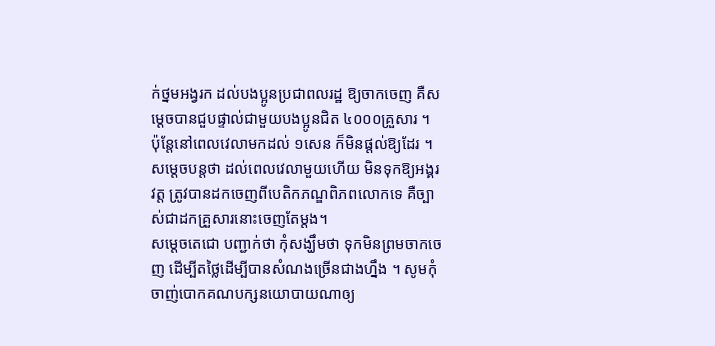ក់ថ្នមអង្វរក ដល់បងប្អូនប្រជាពលរដ្ឋ ឱ្យចាកចេញ គឺសម្ដេចបានជួបផ្ទាល់ជាមួយបងប្អូនជិត ៤០០០គ្រួសារ ។ ប៉ុន្តែនៅពេលវេលាមកដល់ ១សេន ក៏មិនផ្ដល់ឱ្យដែរ ។
សម្តេចបន្តថា ដល់ពេលវេលាមួយហើយ មិនទុកឱ្យអង្គរវត្ត ត្រូវបានដកចេញពីបេតិកភណ្ឌពិភពលោកទេ គឺច្បាស់ជាដកគ្រួសារនោះចេញតែម្ដង។
សម្ដេចតេជោ បញ្ជាក់ថា កុំសង្ឃឹមថា ទុកមិនព្រមចាកចេញ ដើម្បីតថ្លៃដើម្បីបានសំណងច្រើនជាងហ្នឹង ។ សូមកុំចាញ់បោកគណបក្សនយោបាយណាឲ្យ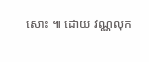សោះ ៕ ដោយ វណ្ណលុក